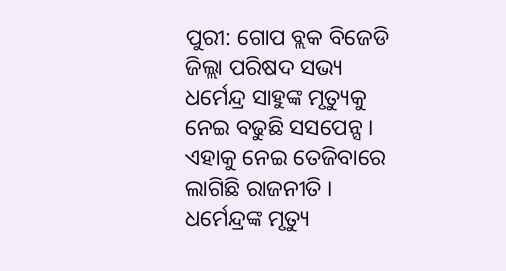ପୁରୀ: ଗୋପ ବ୍ଲକ ବିଜେଡି ଜିଲ୍ଲା ପରିଷଦ ସଭ୍ୟ ଧର୍ମେନ୍ଦ୍ର ସାହୁଙ୍କ ମୃତ୍ୟୁକୁ ନେଇ ବଢୁଛି ସସପେନ୍ସ । ଏହାକୁ ନେଇ ତେଜିବାରେ ଲାଗିଛି ରାଜନୀତି । ଧର୍ମେନ୍ଦ୍ରଙ୍କ ମୃତ୍ୟୁ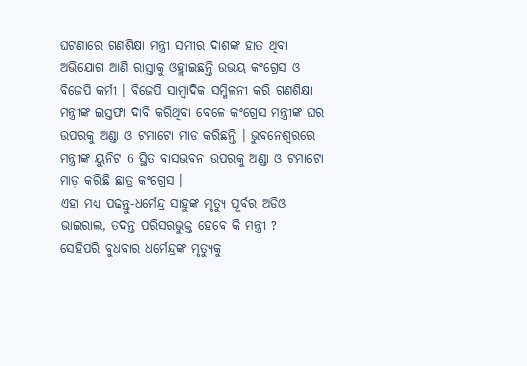ଘଟଣାରେ ଗଣଶିକ୍ଷା ମନ୍ତ୍ରୀ ସମୀର ଦାଶଙ୍କ ହାତ ଥିବା ଅଭିଯୋଗ ଆଣି ରାସ୍ତାକୁ ଓହ୍ଲାଇଛନ୍ତି ଉଭୟ କଂଗ୍ରେସ ଓ ବିଜେପି କର୍ମୀ । ବିଜେପି ସାମ୍ବାଦିକ ସମ୍ମିଳନୀ କରି ଗଣଶିକ୍ଷା ମନ୍ତ୍ରୀଙ୍କ ଇସ୍ତଫା ଦାବି କରିଥିବା ବେଳେ କଂଗ୍ରେସ ମନ୍ତ୍ରୀଙ୍କ ଘର ଉପରକୁ ଅଣ୍ଡା ଓ ଟମାଟୋ ମାଡ କରିଛନ୍ତି । ଭୁବନେଶ୍ବରରେ ମନ୍ତ୍ରୀଙ୍କ ୟୁନିଟ 6 ସ୍ଥିତ ବାସଭବନ ଉପରକୁ ଅଣ୍ଡା ଓ ଟମାଟୋ ମାଡ଼ କରିଛି ଛାତ୍ର କଂଗ୍ରେସ ।
ଏହା ମଧ୍ୟ ପଢନ୍ତୁ-ଧର୍ମେନ୍ଦ୍ର ସାହୁଙ୍କ ମୃତ୍ୟୁ ପୂର୍ବର ଅଡିଓ ଭାଇରାଲ, ତଦନ୍ତ ପରିସରଭୁକ୍ତ ହେବେ କି ମନ୍ତ୍ରୀ ?
ସେହିପରି ବୁଧବାର ଧର୍ମେନ୍ଦ୍ରଙ୍କ ମୃତ୍ୟୁକୁ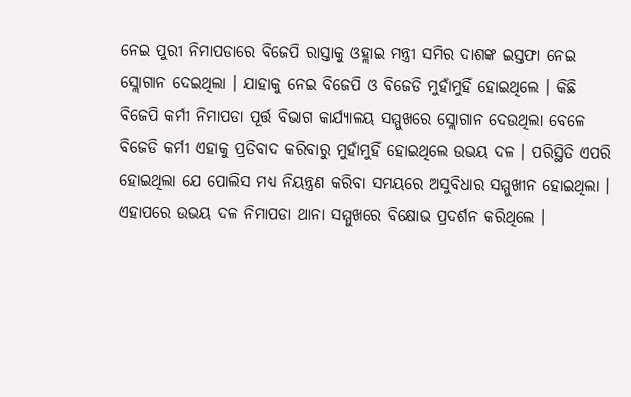ନେଇ ପୁରୀ ନିମାପଡାରେ ବିଜେପି ରାସ୍ତାକୁ ଓହ୍ଲାଇ ମନ୍ତ୍ରୀ ସମିର ଦାଶଙ୍କ ଇସ୍ତଫା ନେଇ ସ୍ଲୋଗାନ ଦେଇଥିଲା । ଯାହାକୁ ନେଇ ବିଜେପି ଓ ବିଜେଡି ମୁହାଁମୁହିଁ ହୋଇଥିଲେ । କିଛି ବିଜେପି କର୍ମୀ ନିମାପଡା ପୂର୍ତ୍ତ ବିଭାଗ କାର୍ଯ୍ୟାଳୟ ସମ୍ମୁଖରେ ସ୍ଲୋଗାନ ଦେଉଥିଲା ବେଳେ ବିଜେଡି କର୍ମୀ ଏହାକୁ ପ୍ରତିବାଦ କରିବାରୁ ମୁହାଁମୁହିଁ ହୋଇଥିଲେ ଉଭୟ ଦଳ । ପରିସ୍ଥିତି ଏପରି ହୋଇଥିଲା ଯେ ପୋଲିସ ମଧ୍ୟ ନିୟନ୍ତ୍ରଣ କରିବା ସମୟରେ ଅସୁବିଧାର ସମ୍ମୁଖୀନ ହୋଇଥିଲା । ଏହାପରେ ଉଭୟ ଦଳ ନିମାପଡା ଥାନା ସମ୍ମୁଖରେ ବିକ୍ଷୋଭ ପ୍ରଦର୍ଶନ କରିଥିଲେ ।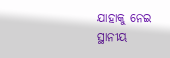ଯାହାକୁ ନେଇ ସ୍ଥାନୀୟ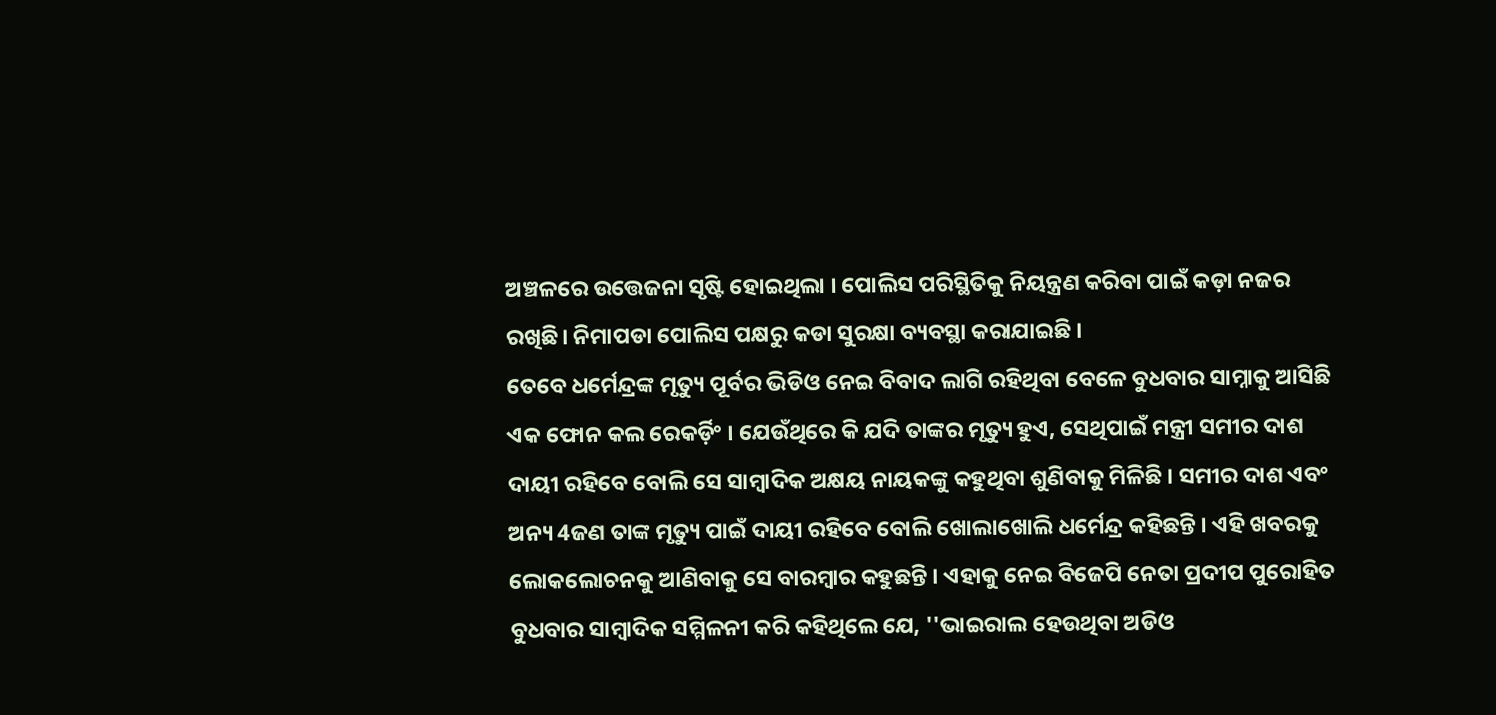ଅଞ୍ଚଳରେ ଉତ୍ତେଜନା ସୃଷ୍ଟି ହୋଇଥିଲା । ପୋଲିସ ପରିସ୍ଥିତିକୁ ନିୟନ୍ତ୍ରଣ କରିବା ପାଇଁ କଡ଼ା ନଜର ରଖିଛି। ନିମାପଡା ପୋଲିସ ପକ୍ଷରୁ କଡା ସୁରକ୍ଷା ବ୍ୟବସ୍ଥା କରାଯାଇଛି ।
ତେବେ ଧର୍ମେନ୍ଦ୍ରଙ୍କ ମୃତ୍ୟୁ ପୂର୍ବର ଭିଡିଓ ନେଇ ବିବାଦ ଲାଗି ରହିଥିବା ବେଳେ ବୁଧବାର ସାମ୍ନାକୁ ଆସିଛି ଏକ ଫୋନ କଲ ରେକର୍ଡ଼ିଂ । ଯେଉଁଥିରେ କି ଯଦି ତାଙ୍କର ମୃତ୍ୟୁ ହୁଏ, ସେଥିପାଇଁ ମନ୍ତ୍ରୀ ସମୀର ଦାଶ ଦାୟୀ ରହିବେ ବୋଲି ସେ ସାମ୍ବାଦିକ ଅକ୍ଷୟ ନାୟକଙ୍କୁ କହୁଥିବା ଶୁଣିବାକୁ ମିଳିଛି । ସମୀର ଦାଶ ଏବଂ ଅନ୍ୟ 4ଜଣ ତାଙ୍କ ମୃତ୍ୟୁ ପାଇଁ ଦାୟୀ ରହିବେ ବୋଲି ଖୋଲାଖୋଲି ଧର୍ମେନ୍ଦ୍ର କହିଛନ୍ତି । ଏହି ଖବରକୁ ଲୋକଲୋଚନକୁ ଆଣିବାକୁ ସେ ବାରମ୍ବାର କହୁଛନ୍ତି । ଏହାକୁ ନେଇ ବିଜେପି ନେତା ପ୍ରଦୀପ ପୁରୋହିତ ବୁଧବାର ସାମ୍ବାଦିକ ସମ୍ମିଳନୀ କରି କହିଥିଲେ ଯେ, ''ଭାଇରାଲ ହେଉଥିବା ଅଡିଓ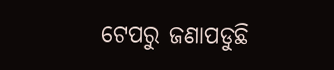ଟେପରୁ ଜଣାପଡୁଛି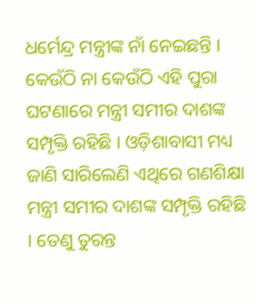ଧର୍ମେନ୍ଦ୍ର ମନ୍ତ୍ରୀଙ୍କ ନାଁ ନେଇଛନ୍ତି । କେଉଁଠି ନା କେଉଁଠି ଏହି ପୁରା ଘଟଣାରେ ମନ୍ତ୍ରୀ ସମୀର ଦାଶଙ୍କ ସମ୍ପୃକ୍ତି ରହିଛି । ଓଡ଼ିଶାବାସୀ ମଧ୍ୟ ଜାଣି ସାରିଲେଣି ଏଥିରେ ଗଣଶିକ୍ଷା ମନ୍ତ୍ରୀ ସମୀର ଦାଶଙ୍କ ସମ୍ପୃକ୍ତି ରହିଛି । ତେଣୁ ତୁରନ୍ତ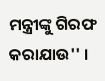ମନ୍ତ୍ରୀଙ୍କୁ ଗିରଫ କରାଯାଉ'' ।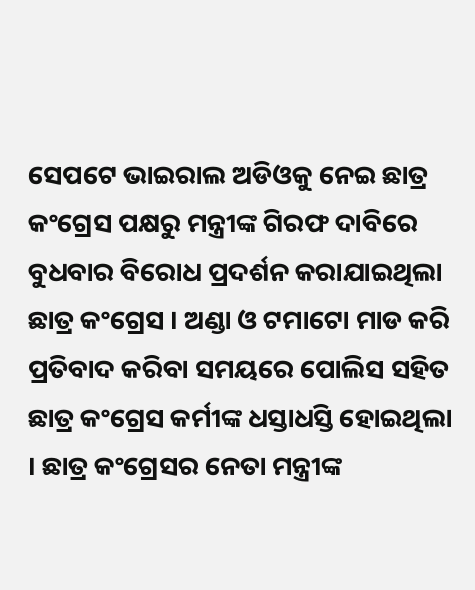ସେପଟେ ଭାଇରାଲ ଅଡିଓକୁ ନେଇ ଛାତ୍ର କଂଗ୍ରେସ ପକ୍ଷରୁ ମନ୍ତ୍ରୀଙ୍କ ଗିରଫ ଦାବିରେ ବୁଧବାର ବିରୋଧ ପ୍ରଦର୍ଶନ କରାଯାଇଥିଲା ଛାତ୍ର କଂଗ୍ରେସ । ଅଣ୍ଡା ଓ ଟମାଟୋ ମାଡ କରି ପ୍ରତିବାଦ କରିବା ସମୟରେ ପୋଲିସ ସହିତ ଛାତ୍ର କଂଗ୍ରେସ କର୍ମୀଙ୍କ ଧସ୍ତାଧସ୍ତି ହୋଇଥିଲା । ଛାତ୍ର କଂଗ୍ରେସର ନେତା ମନ୍ତ୍ରୀଙ୍କ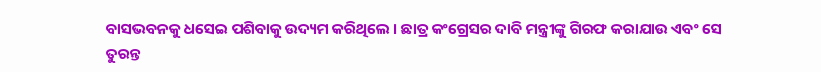ବାସଭବନକୁ ଧସେଇ ପଶିବାକୁ ଉଦ୍ୟମ କରିଥିଲେ । ଛାତ୍ର କଂଗ୍ରେସର ଦାବି ମନ୍ତ୍ରୀଙ୍କୁ ଗିରଫ କରାଯାଉ ଏବଂ ସେ ତୁରନ୍ତ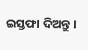ଇସ୍ତଫା ଦିଅନ୍ତୁ ।